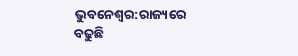ଭୁବନେଶ୍ବର:ରାଜ୍ୟରେ ବଢୁଛି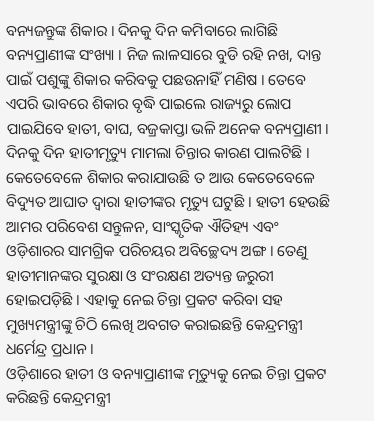ବନ୍ୟଜନ୍ତୁଙ୍କ ଶିକାର । ଦିନକୁ ଦିନ କମିବାରେ ଲାଗିଛି ବନ୍ୟପ୍ରାଣୀଙ୍କ ସଂଖ୍ୟା । ନିଜ ଲାଳସାରେ ବୁଡି ରହି ନଖ, ଦାନ୍ତ ପାଇଁ ପଶୁଙ୍କୁ ଶିକାର କରିବକୁ ପଛଉନାହିଁ ମଣିଷ । ତେବେ ଏପରି ଭାବରେ ଶିକାର ବୃଦ୍ଧି ପାଇଲେ ରାଜ୍ୟରୁ ଲୋପ ପାଇଯିବେ ହାତୀ, ବାଘ, ବଜ୍ରକାପ୍ତା ଭଳି ଅନେକ ବନ୍ୟପ୍ରାଣୀ । ଦିନକୁ ଦିନ ହାତୀମୃତ୍ୟୁ ମାମଲା ଚିନ୍ତାର କାରଣ ପାଲଟିଛି । କେତେବେଳେ ଶିକାର କରାଯାଉଛି ତ ଆଉ କେତେବେଳେ ବିଦ୍ୟୁତ ଆଘାତ ଦ୍ଵାରା ହାତୀଙ୍କର ମୃତ୍ୟୁ ଘଟୁଛି । ହାତୀ ହେଉଛି ଆମର ପରିବେଶ ସନ୍ତୁଳନ, ସାଂସ୍କୃତିକ ଐତିହ୍ୟ ଏବଂ ଓଡ଼ିଶାରର ସାମଗ୍ରିକ ପରିଚୟର ଅବିଚ୍ଛେଦ୍ୟ ଅଙ୍ଗ । ତେଣୁ ହାତୀମାନଙ୍କର ସୁରକ୍ଷା ଓ ସଂରକ୍ଷଣ ଅତ୍ୟନ୍ତ ଜରୁରୀ ହୋଇପଡ଼ିଛି । ଏହାକୁ ନେଇ ଚିନ୍ତା ପ୍ରକଟ କରିବା ସହ ମୁଖ୍ୟମନ୍ତ୍ରୀଙ୍କୁ ଚିଠି ଲେଖି ଅବଗତ କରାଇଛନ୍ତି କେନ୍ଦ୍ରମନ୍ତ୍ରୀ ଧର୍ମେନ୍ଦ୍ର ପ୍ରଧାନ ।
ଓଡ଼ିଶାରେ ହାତୀ ଓ ବନ୍ୟାପ୍ରାଣୀଙ୍କ ମୃତ୍ୟୁକୁ ନେଇ ଚିନ୍ତା ପ୍ରକଟ କରିଛନ୍ତି କେନ୍ଦ୍ରମନ୍ତ୍ରୀ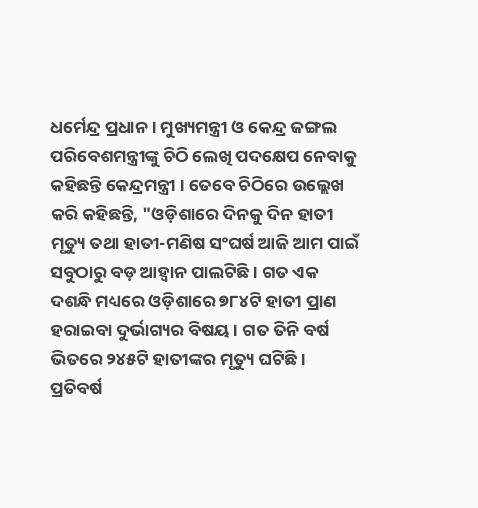ଧର୍ମେନ୍ଦ୍ର ପ୍ରଧାନ । ମୁଖ୍ୟମନ୍ତ୍ରୀ ଓ କେନ୍ଦ୍ର ଜଙ୍ଗଲ ପରିବେଶମନ୍ତ୍ରୀଙ୍କୁ ଚିଠି ଲେଖି ପଦକ୍ଷେପ ନେବାକୁ କହିଛନ୍ତି କେନ୍ଦ୍ରମନ୍ତ୍ରୀ । ତେବେ ଚିଠିରେ ଉଲ୍ଲେଖ କରି କହିଛନ୍ତି, "ଓଡ଼ିଶାରେ ଦିନକୁ ଦିନ ହାତୀ ମୃତ୍ୟୁ ତଥା ହାତୀ-ମଣିଷ ସଂଘର୍ଷ ଆଜି ଆମ ପାଇଁ ସବୁଠାରୁ ବଡ଼ ଆହ୍ୱାନ ପାଲଟିଛି । ଗତ ଏକ ଦଶନ୍ଧି ମଧ୍ୟରେ ଓଡ଼ିଶାରେ ୭୮୪ଟି ହାତୀ ପ୍ରାଣ ହରାଇବା ଦୁର୍ଭାଗ୍ୟର ବିଷୟ । ଗତ ତିନି ବର୍ଷ ଭିତରେ ୨୪୫ଟି ହାତୀଙ୍କର ମୃତ୍ୟୁ ଘଟିଛି । ପ୍ରତିବର୍ଷ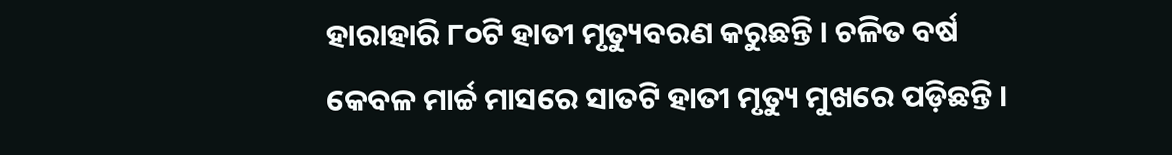ହାରାହାରି ୮୦ଟି ହାତୀ ମୃତ୍ୟୁବରଣ କରୁଛନ୍ତି । ଚଳିତ ବର୍ଷ କେବଳ ମାର୍ଚ୍ଚ ମାସରେ ସାତଟି ହାତୀ ମୃତ୍ୟୁ ମୁଖରେ ପଡ଼ିଛନ୍ତି ।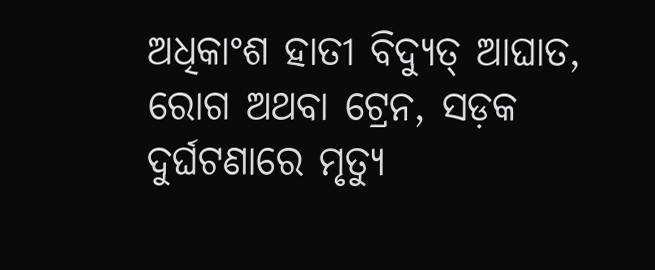ଅଧିକାଂଶ ହାତୀ ବିଦ୍ୟୁତ୍ ଆଘାତ, ରୋଗ ଅଥବା ଟ୍ରେନ, ସଡ଼କ ଦୁର୍ଘଟଣାରେ ମୃତ୍ୟୁ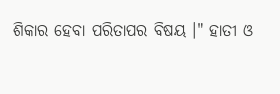ଶିକାର ହେବା ପରିତାପର ବିଷୟ ।" ହାତୀ ଓ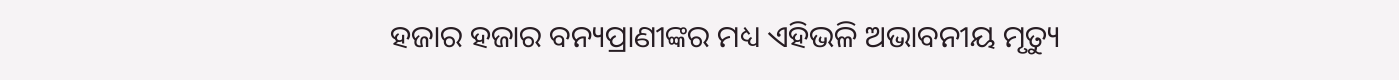ହଜାର ହଜାର ବନ୍ୟପ୍ରାଣୀଙ୍କର ମଧ୍ୟ ଏହିଭଳି ଅଭାବନୀୟ ମୃତ୍ୟୁ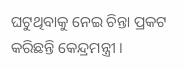ଘଟୁଥିବାକୁ ନେଇ ଚିନ୍ତା ପ୍ରକଟ କରିଛନ୍ତି କେନ୍ଦ୍ରମନ୍ତ୍ରୀ ।